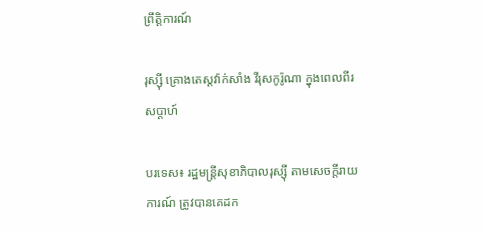ព្រឹត្តិការណ៍

រុស្ស៊ី គ្រោងតេស្តវ៉ាក់សាំង វីរុសកូរ៉ូណា ក្នុងពេលពីរសប្ដាហ៍

បរទេស៖ រដ្ឋមន្ត្រីសុខាភិបាលរុស្ស៊ី តាមសេចក្តីរាយការណ៍ ត្រូវបានគេដក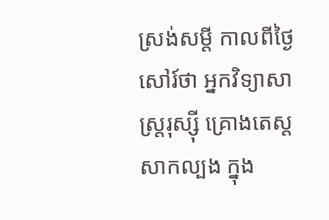ស្រង់សម្តី កាលពីថ្ងៃសៅរ៍ថា អ្នកវិទ្យាសាស្ត្ររុស្ស៊ី គ្រោងតេស្តសាកល្បង ក្នុង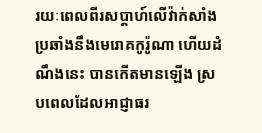រយៈពេលពីរសប្តាហ៍លើវ៉ាក់សាំង ប្រឆាំងនឹងមេរោគកូរ៉ូណា ហើយដំណឹងនេះ បានកើតមានឡើង ស្របពេលដែលអាជ្ញាធរ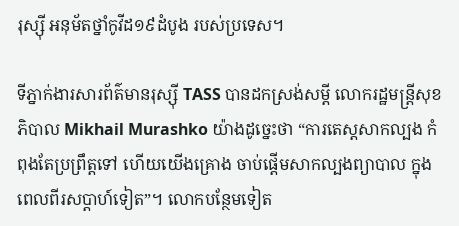រុស្ស៊ី អនុម័តថ្នាំកូវីដ១៩ដំបូង របស់ប្រទេស។

ទីភ្នាក់ងារសារព័ត៌មានរុស្ស៊ី TASS បានដកស្រង់សម្តី លោករដ្ឋមន្ត្រីសុខភិបាល Mikhail Murashko យ៉ាងដូច្នេះថា “ការតេស្តសាកល្បង កំពុងតែប្រព្រឹត្តទៅ ហើយយើងគ្រោង ចាប់ផ្តើមសាកល្បងព្យាបាល ក្នុងពេលពីរសប្ដាហ៍ទៀត”។ លោកបន្ថែមទៀត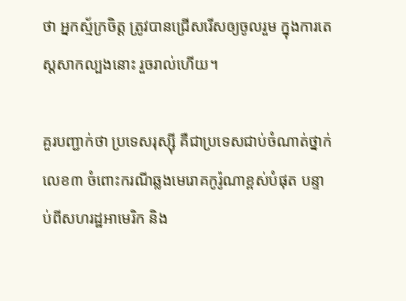ថា អ្នកស្ម័ក្រចិត្ត ត្រូវបានជ្រើសរើសឲ្យចូលរួម ក្នុងការតេស្តសាកល្បងនោះ រួចរាល់ហើយ។

គួរបញ្ជាក់ថា ប្រទេសរុស្ស៊ី គឺជាប្រទេសជាប់ចំណាត់ថ្នាក់លេខ៣ ចំពោះករណីឆ្លងមេរោគកូរ៉ូណាខ្ពស់បំផុត បន្ទាប់ពីសហរដ្ឋអាមេរិក និង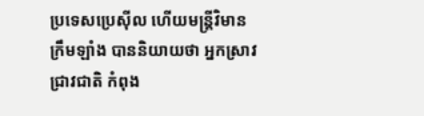ប្រទេសប្រេស៊ីល ហើយមន្ត្រីវិមានក្រឹមឡាំង បាននិយាយថា អ្នកស្រាវជ្រាវជាតិ កំពុង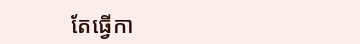តែធ្វើកា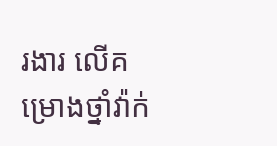រងារ លើគម្រោងថ្នាំវ៉ាក់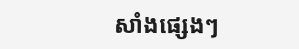សាំងផ្សេងៗ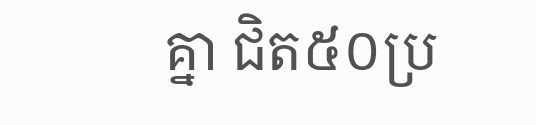គ្នា ជិត៥០ប្រ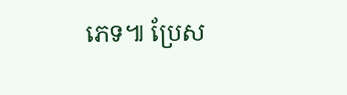ភេទ៕ ប្រែស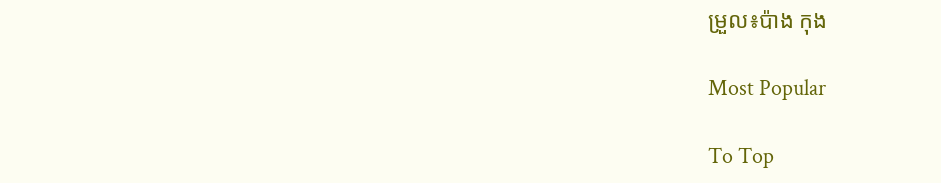ម្រួល៖ប៉ាង កុង

Most Popular

To Top